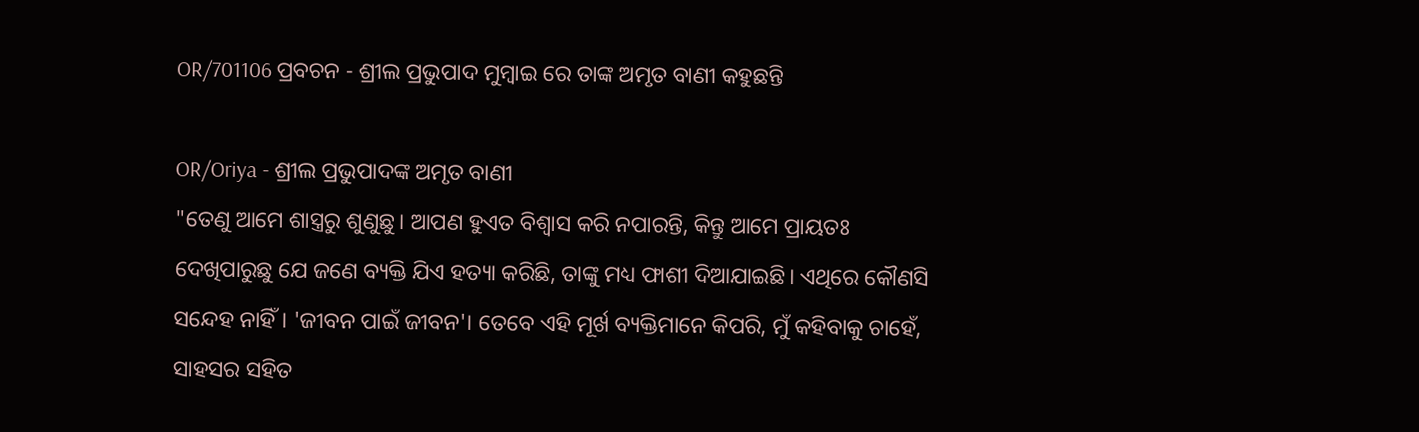OR/701106 ପ୍ରବଚନ - ଶ୍ରୀଲ ପ୍ରଭୁପାଦ ମୁମ୍ବାଇ ରେ ତାଙ୍କ ଅମୃତ ବାଣୀ କହୁଛନ୍ତି

OR/Oriya - ଶ୍ରୀଲ ପ୍ରଭୁପାଦଙ୍କ ଅମୃତ ବାଣୀ
"ତେଣୁ ଆମେ ଶାସ୍ତ୍ରରୁ ଶୁଣୁଛୁ। ଆପଣ ହୁଏତ ବିଶ୍ୱାସ କରି ନପାରନ୍ତି, କିନ୍ତୁ ଆମେ ପ୍ରାୟତଃ ଦେଖିପାରୁଛୁ ଯେ ଜଣେ ବ୍ୟକ୍ତି ଯିଏ ହତ୍ୟା କରିଛି, ତାଙ୍କୁ ମଧ୍ୟ ଫାଶୀ ଦିଆଯାଇଛି। ଏଥିରେ କୌଣସି ସନ୍ଦେହ ନାହିଁ। 'ଜୀବନ ପାଇଁ ଜୀବନ'। ତେବେ ଏହି ମୂର୍ଖ ବ୍ୟକ୍ତିମାନେ କିପରି, ମୁଁ କହିବାକୁ ଚାହେଁ, ସାହସର ସହିତ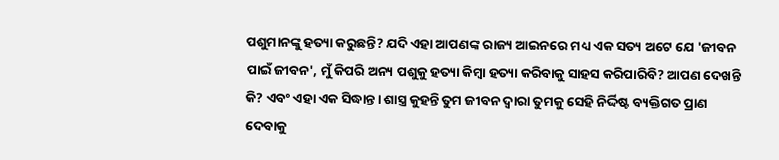ପଶୁମାନଙ୍କୁ ହତ୍ୟା କରୁଛନ୍ତି? ଯଦି ଏହା ଆପଣଙ୍କ ରାଜ୍ୟ ଆଇନରେ ମଧ୍ୟ ଏକ ସତ୍ୟ ଅଟେ ଯେ 'ଜୀବନ ପାଇଁ ଜୀବନ', ମୁଁ କିପରି ଅନ୍ୟ ପଶୁକୁ ହତ୍ୟା କିମ୍ବା ହତ୍ୟା କରିବାକୁ ସାହସ କରିପାରିବି? ଆପଣ ଦେଖନ୍ତି କି? ଏବଂ ଏହା ଏକ ସିଦ୍ଧାନ୍ତ। ଶାସ୍ତ୍ର କୁହନ୍ତି ତୁମ ଜୀବନ ଦ୍ୱାରା ତୁମକୁ ସେହି ନିର୍ଦ୍ଦିଷ୍ଟ ବ୍ୟକ୍ତିଗତ ପ୍ରାଣ ଦେବାକୁ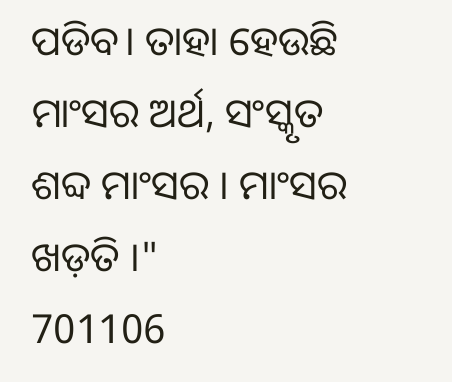ପଡିବ। ତାହା ହେଉଛି ମାଂସର ଅର୍ଥ, ସଂସ୍କୃତ ଶବ୍ଦ ମାଂସର । ମାଂସର ଖଡ଼ତି ।"
701106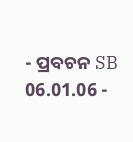- ପ୍ରବଚନ SB 06.01.06 -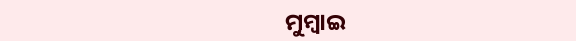ମୁମ୍ବାଇ